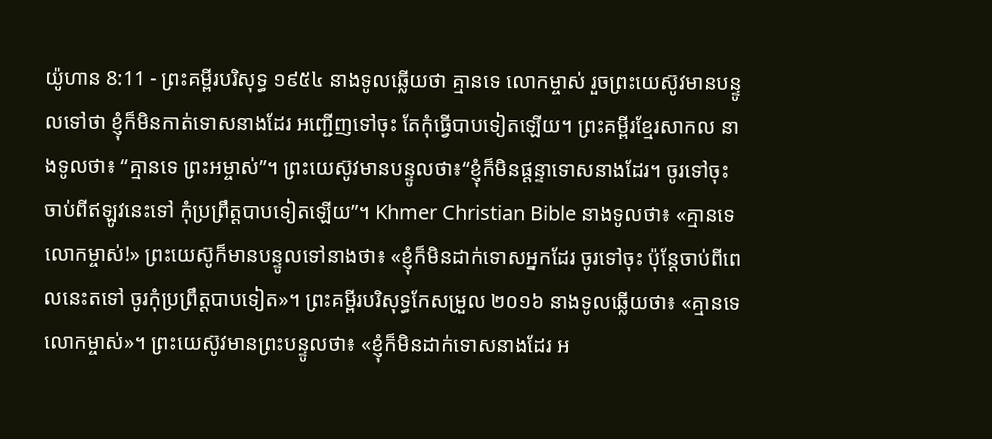យ៉ូហាន 8:11 - ព្រះគម្ពីរបរិសុទ្ធ ១៩៥៤ នាងទូលឆ្លើយថា គ្មានទេ លោកម្ចាស់ រួចព្រះយេស៊ូវមានបន្ទូលទៅថា ខ្ញុំក៏មិនកាត់ទោសនាងដែរ អញ្ជើញទៅចុះ តែកុំធ្វើបាបទៀតឡើយ។ ព្រះគម្ពីរខ្មែរសាកល នាងទូលថា៖ “គ្មានទេ ព្រះអម្ចាស់”។ ព្រះយេស៊ូវមានបន្ទូលថា៖“ខ្ញុំក៏មិនផ្ដន្ទាទោសនាងដែរ។ ចូរទៅចុះ ចាប់ពីឥឡូវនេះទៅ កុំប្រព្រឹត្តបាបទៀតឡើយ”។ Khmer Christian Bible នាងទូលថា៖ «គ្មានទេ លោកម្ចាស់!» ព្រះយេស៊ូក៏មានបន្ទូលទៅនាងថា៖ «ខ្ញុំក៏មិនដាក់ទោសអ្នកដែរ ចូរទៅចុះ ប៉ុន្ដែចាប់ពីពេលនេះតទៅ ចូរកុំប្រព្រឹត្ដបាបទៀត»។ ព្រះគម្ពីរបរិសុទ្ធកែសម្រួល ២០១៦ នាងទូលឆ្លើយថា៖ «គ្មានទេ លោកម្ចាស់»។ ព្រះយេស៊ូវមានព្រះបន្ទូលថា៖ «ខ្ញុំក៏មិនដាក់ទោសនាងដែរ អ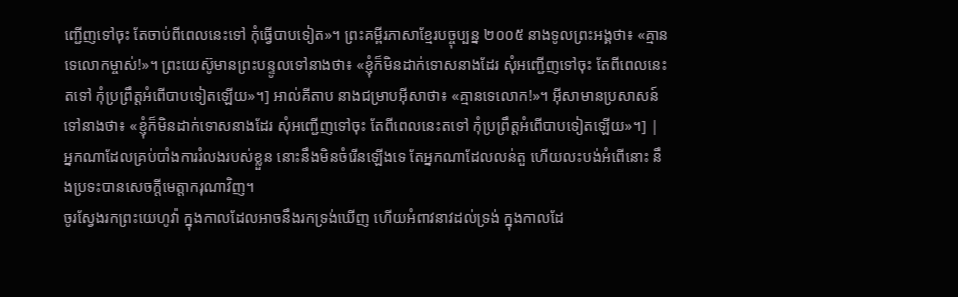ញ្ជើញទៅចុះ តែចាប់ពីពេលនេះទៅ កុំធ្វើបាបទៀត»។ ព្រះគម្ពីរភាសាខ្មែរបច្ចុប្បន្ន ២០០៥ នាងទូលព្រះអង្គថា៖ «គ្មានទេលោកម្ចាស់!»។ ព្រះយេស៊ូមានព្រះបន្ទូលទៅនាងថា៖ «ខ្ញុំក៏មិនដាក់ទោសនាងដែរ សុំអញ្ជើញទៅចុះ តែពីពេលនេះតទៅ កុំប្រព្រឹត្តអំពើបាបទៀតឡើយ»។] អាល់គីតាប នាងជម្រាបអ៊ីសាថា៖ «គ្មានទេលោក!»។ អ៊ីសាមានប្រសាសន៍ទៅនាងថា៖ «ខ្ញុំក៏មិនដាក់ទោសនាងដែរ សុំអញ្ជើញទៅចុះ តែពីពេលនេះតទៅ កុំប្រព្រឹត្ដអំពើបាបទៀតឡើយ»។] |
អ្នកណាដែលគ្រប់បាំងការរំលងរបស់ខ្លួន នោះនឹងមិនចំរើនឡើងទេ តែអ្នកណាដែលលន់តួ ហើយលះបង់អំពើនោះ នឹងប្រទះបានសេចក្ដីមេត្តាករុណាវិញ។
ចូរស្វែងរកព្រះយេហូវ៉ា ក្នុងកាលដែលអាចនឹងរកទ្រង់ឃើញ ហើយអំពាវនាវដល់ទ្រង់ ក្នុងកាលដែ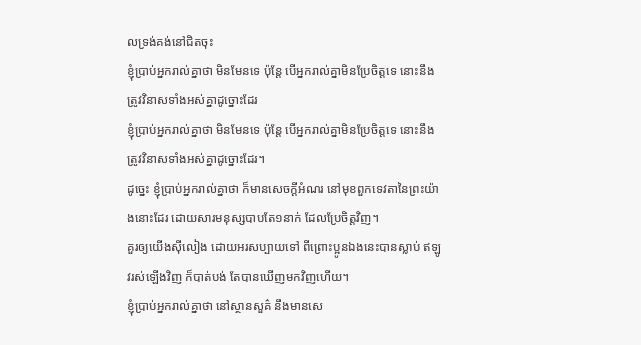លទ្រង់គង់នៅជិតចុះ
ខ្ញុំប្រាប់អ្នករាល់គ្នាថា មិនមែនទេ ប៉ុន្តែ បើអ្នករាល់គ្នាមិនប្រែចិត្តទេ នោះនឹងត្រូវវិនាសទាំងអស់គ្នាដូច្នោះដែរ
ខ្ញុំប្រាប់អ្នករាល់គ្នាថា មិនមែនទេ ប៉ុន្តែ បើអ្នករាល់គ្នាមិនប្រែចិត្តទេ នោះនឹងត្រូវវិនាសទាំងអស់គ្នាដូច្នោះដែរ។
ដូច្នេះ ខ្ញុំប្រាប់អ្នករាល់គ្នាថា ក៏មានសេចក្ដីអំណរ នៅមុខពួកទេវតានៃព្រះយ៉ាងនោះដែរ ដោយសារមនុស្សបាបតែ១នាក់ ដែលប្រែចិត្តវិញ។
គួរឲ្យយើងស៊ីលៀង ដោយអរសប្បាយទៅ ពីព្រោះប្អូនឯងនេះបានស្លាប់ ឥឡូវរស់ឡើងវិញ ក៏បាត់បង់ តែបានឃើញមកវិញហើយ។
ខ្ញុំប្រាប់អ្នករាល់គ្នាថា នៅស្ថានសួគ៌ នឹងមានសេ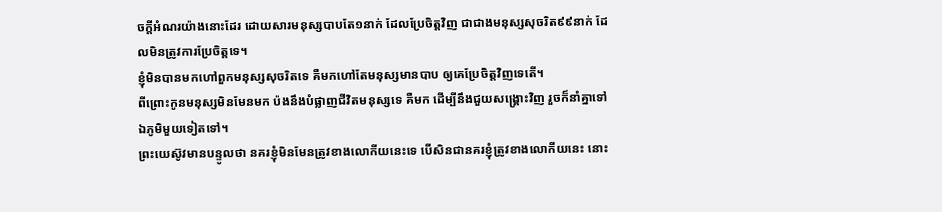ចក្ដីអំណរយ៉ាងនោះដែរ ដោយសារមនុស្សបាបតែ១នាក់ ដែលប្រែចិត្តវិញ ជាជាងមនុស្សសុចរិត៩៩នាក់ ដែលមិនត្រូវការប្រែចិត្តទេ។
ខ្ញុំមិនបានមកហៅពួកមនុស្សសុចរិតទេ គឺមកហៅតែមនុស្សមានបាប ឲ្យគេប្រែចិត្តវិញទេតើ។
ពីព្រោះកូនមនុស្សមិនមែនមក ប៉ងនឹងបំផ្លាញជីវិតមនុស្សទេ គឺមក ដើម្បីនឹងជួយសង្គ្រោះវិញ រួចក៏នាំគ្នាទៅឯភូមិមួយទៀតទៅ។
ព្រះយេស៊ូវមានបន្ទូលថា នគរខ្ញុំមិនមែនត្រូវខាងលោកីយនេះទេ បើសិនជានគរខ្ញុំត្រូវខាងលោកីយនេះ នោះ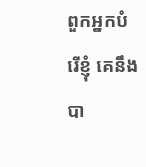ពួកអ្នកបំរើខ្ញុំ គេនឹងបា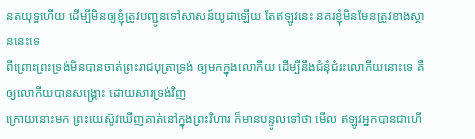នតយុទ្ធហើយ ដើម្បីមិនឲ្យខ្ញុំត្រូវបញ្ជូនទៅសាសន៍យូដាឡើយ តែឥឡូវនេះ នគរខ្ញុំមិនមែនត្រូវខាងស្ថាននេះទេ
ពីព្រោះព្រះទ្រង់មិនបានចាត់ព្រះរាជបុត្រាទ្រង់ ឲ្យមកក្នុងលោកីយ ដើម្បីនឹងជំនុំជំរះលោកីយនោះទេ គឺឲ្យលោកីយបានសង្គ្រោះ ដោយសារទ្រង់វិញ
ក្រោយនោះមក ព្រះយេស៊ូវឃើញគាត់នៅក្នុងព្រះវិហារ ក៏មានបន្ទូលទៅថា មើល ឥឡូវអ្នកបានជាហើ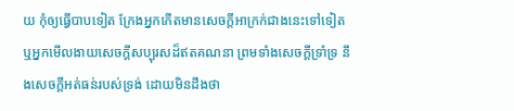យ កុំឲ្យធ្វើបាបទៀត ក្រែងអ្នកកើតមានសេចក្ដីអាក្រក់ជាងនេះទៅទៀត
ឬអ្នកមើលងាយសេចក្ដីសប្បុរសដ៏ឥតគណនា ព្រមទាំងសេចក្ដីទ្រាំទ្រ នឹងសេចក្ដីអត់ធន់របស់ទ្រង់ ដោយមិនដឹងថា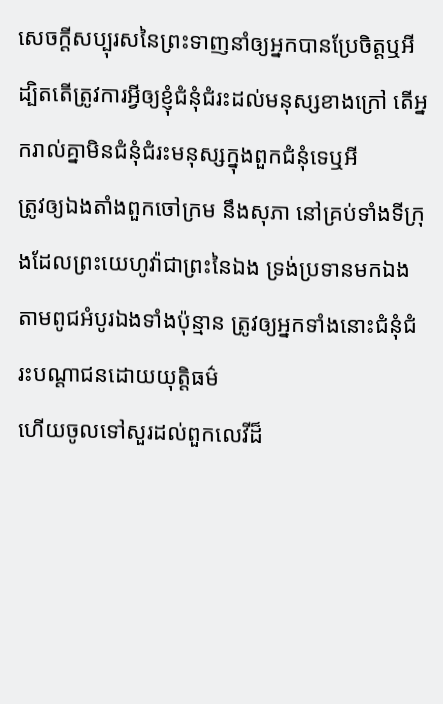សេចក្ដីសប្បុរសនៃព្រះទាញនាំឲ្យអ្នកបានប្រែចិត្តឬអី
ដ្បិតតើត្រូវការអ្វីឲ្យខ្ញុំជំនុំជំរះដល់មនុស្សខាងក្រៅ តើអ្នករាល់គ្នាមិនជំនុំជំរះមនុស្សក្នុងពួកជំនុំទេឬអី
ត្រូវឲ្យឯងតាំងពួកចៅក្រម នឹងសុភា នៅគ្រប់ទាំងទីក្រុងដែលព្រះយេហូវ៉ាជាព្រះនៃឯង ទ្រង់ប្រទានមកឯង តាមពូជអំបូរឯងទាំងប៉ុន្មាន ត្រូវឲ្យអ្នកទាំងនោះជំនុំជំរះបណ្តាជនដោយយុត្តិធម៌
ហើយចូលទៅសួរដល់ពួកលេវីដ៏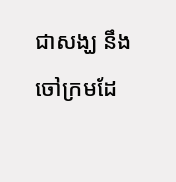ជាសង្ឃ នឹងចៅក្រមដែ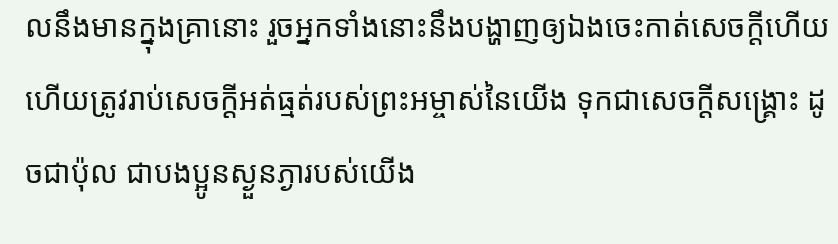លនឹងមានក្នុងគ្រានោះ រួចអ្នកទាំងនោះនឹងបង្ហាញឲ្យឯងចេះកាត់សេចក្ដីហើយ
ហើយត្រូវរាប់សេចក្ដីអត់ធ្មត់របស់ព្រះអម្ចាស់នៃយើង ទុកជាសេចក្ដីសង្គ្រោះ ដូចជាប៉ុល ជាបងប្អូនស្ងួនភ្ងារបស់យើង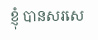ខ្ញុំ បានសរសេ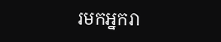រមកអ្នករា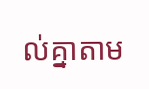ល់គ្នាតាម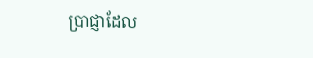ប្រាជ្ញាដែល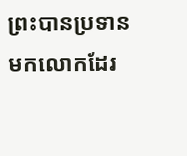ព្រះបានប្រទានមកលោកដែរ